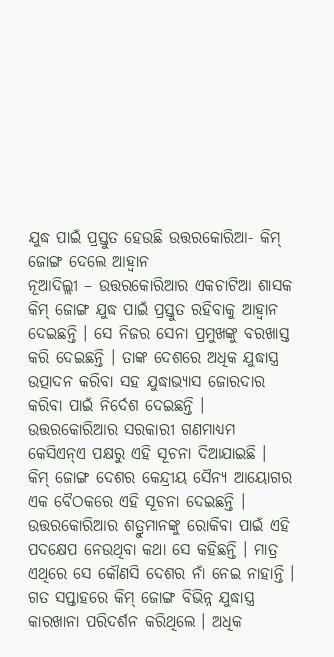ଯୁଦ୍ଧ ପାଇଁ ପ୍ରସ୍ତୁତ ହେଉଛି ଉତ୍ତରକୋରିଆ- କିମ୍ ଜୋଙ୍ଗ ଦେଲେ ଆହ୍ୱାନ
ନୂଆଦିଲ୍ଲୀ – ଉତ୍ତରକୋରିଆର ଏକଚାଟିଆ ଶାସକ କିମ୍ ଜୋଙ୍ଗ ଯୁଦ୍ଧ ପାଇଁ ପ୍ରସ୍ତୁତ ରହିବାକୁ ଆହ୍ୱାନ ଦେଇଛନ୍ତି । ସେ ନିଜର ସେନା ପ୍ରମୁଖଙ୍କୁ ବରଖାସ୍ତ କରି ଦେଇଛନ୍ତି । ତାଙ୍କ ଦେଶରେ ଅଧିକ ଯୁଦ୍ଧାସ୍ତ୍ର ଉତ୍ପାଦନ କରିବା ସହ ଯୁଦ୍ଧାଭ୍ୟାସ ଜୋରଦାର କରିବା ପାଇଁ ନିର୍ଦେଶ ଦେଇଛନ୍ତି । ଉତ୍ତରକୋରିଆର ସରକାରୀ ଗଣମାଧ୍ୟମ କେସିଏନ୍ଏ ପକ୍ଷରୁ ଏହି ସୂଚନା ଦିଆଯାଇଛି ।
କିମ୍ ଜୋଙ୍ଗ ଦେଶର କେନ୍ଦ୍ରୀୟ ସୈନ୍ୟ ଆୟୋଗର ଏକ ବୈଠକରେ ଏହି ସୂଚନା ଦେଇଛନ୍ତି । ଉତ୍ତରକୋରିଆର ଶତ୍ରୁମାନଙ୍କୁ ରୋକିବା ପାଇଁ ଏହି ପଦକ୍ଷେପ ନେଉଥିବା କଥା ସେ କହିଛନ୍ତି । ମାତ୍ର ଏଥିରେ ସେ କୌଣସି ଦେଶର ନାଁ ନେଇ ନାହାନ୍ତି ।
ଗତ ସପ୍ତାହରେ କିମ୍ ଜୋଙ୍ଗ ବିଭିନ୍ନ ଯୁଦ୍ଧାସ୍ତ୍ର କାରଖାନା ପରିଦର୍ଶନ କରିଥିଲେ । ଅଧିକ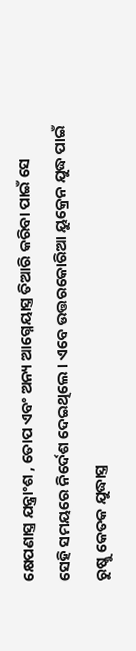କ୍ଷେପଣାସ୍ତ୍ର ଯନ୍ତ୍ରାଂଶ , ତୋପ ଏବଂ ଅନ୍ୟ ଆଗ୍ନେୟାସ୍ତ୍ର ତିଆରି କରିବା ପାଇଁ ସେ ସେହି ସମୟରେ ନିର୍ଦେଶ ଦେଇଥିଲେ । ଏବେ ଉତ୍ତରକୋରିଆ ୟୁକ୍ରେନ ଯୁଦ୍ଧ ପାଇଁ ରୁଷ୍କୁ କେତକ ଯୁଦ୍ଧାସ୍ତ୍ର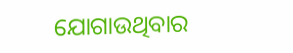ଯୋଗାଉଥିବାର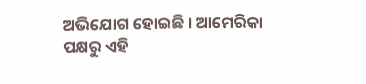ଅଭିଯୋଗ ହୋଇଛି । ଆମେରିକା ପକ୍ଷରୁ ଏହି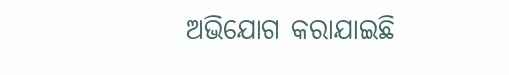ଅଭିଯୋଗ କରାଯାଇଛି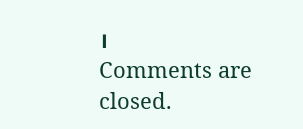।
Comments are closed.